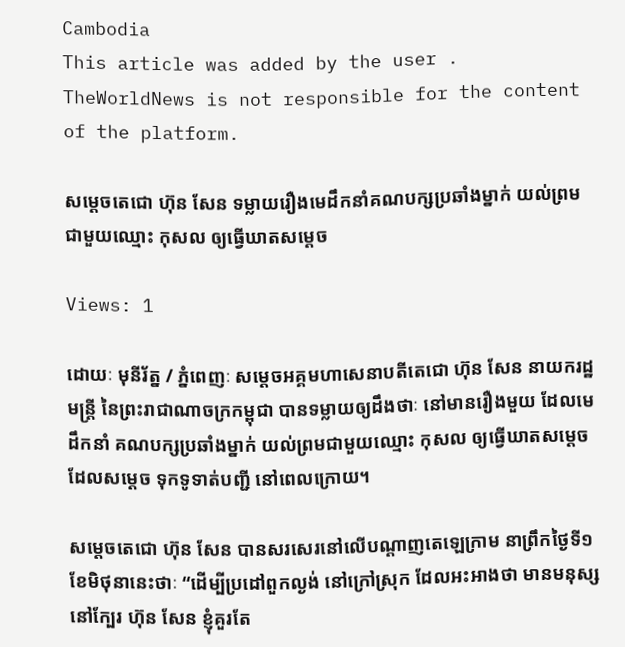Cambodia
This article was added by the user . TheWorldNews is not responsible for the content of the platform.

សម្តេចតេជោ ហ៊ុន សែន ទម្លាយរឿងមេដឹកនាំគណបក្សប្រឆាំងម្នាក់ យល់ព្រម ជាមួយឈ្មោះ កុសល ឲ្យធ្វើឃាតសម្តេច

Views: 1

ដោយៈ មុនីរ័ត្ន / ភ្នំពេញៈ សម្តេចអគ្គមហាសេនាបតីតេជោ ហ៊ុន សែន នាយករដ្ឋមន្ត្រី នៃព្រះរាជាណាចក្រកម្ពុជា បានទម្លាយឲ្យដឹងថាៈ នៅមានរឿងមួយ ដែលមេដឹកនាំ គណបក្សប្រឆាំងម្នាក់ យល់ព្រមជាមួយឈ្មោះ កុសល ឲ្យធ្វើឃាតសម្តេច ដែលសម្តេច ទុកទូទាត់បញ្ជី នៅពេលក្រោយ។

សម្តេចតេជោ ហ៊ុន សែន បានសរសេរនៅលើបណ្តាញតេឡេក្រាម នាព្រឹកថ្ងៃទី១ ខែមិថុនានេះថាៈ “ដើម្បីប្រដៅពួកល្ងង់ នៅក្រៅស្រុក ដែលអះអាងថា មានមនុស្ស នៅក្បែរ ហ៊ុន សែន ខ្ញុំគួរតែ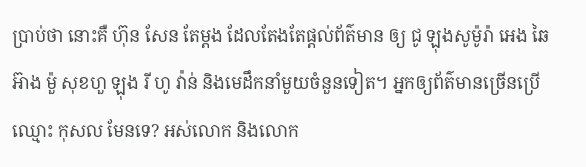ប្រាប់ថា នោះគឺ ហ៊ុន សែន តែម្តង ដែលតែងតែផ្តល់ព័ត៌មាន ឲ្យ ជូ ឡុងសូម៉ូរ៉ា អេង ឆៃអ៊ាង ម៉ួ សុខហួ ឡុង រី ហូ វ៉ាន់ និងមេដឹកនាំមួយចំនួនទៀត។ អ្នកឲ្យព័ត៌មានច្រើនប្រើឈ្មោះ កុសល មែនទេ? អស់លោក និងលោក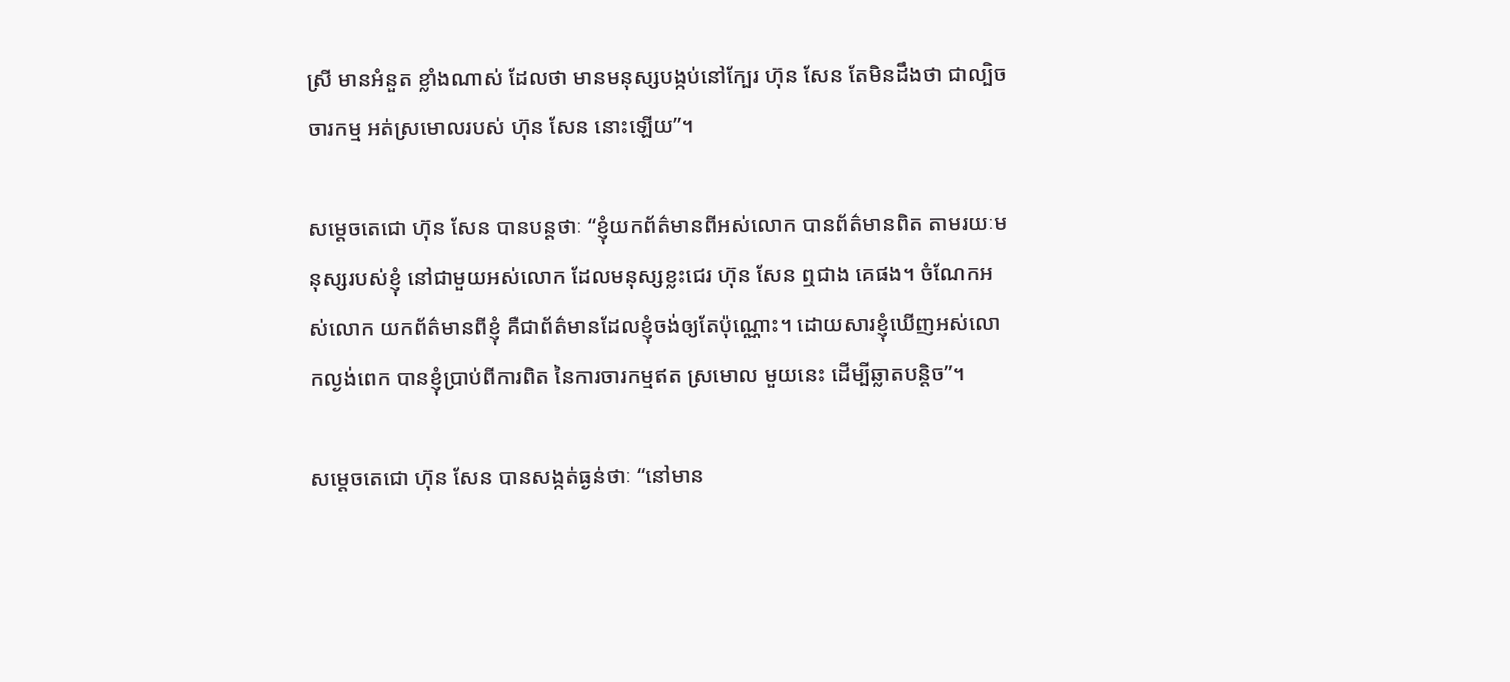ស្រី មានអំនួត ខ្លាំងណាស់ ដែលថា មានមនុស្សបង្កប់នៅក្បែរ ហ៊ុន សែន តែមិនដឹងថា ជាល្បិចចារកម្ម អត់ស្រមោលរបស់ ហ៊ុន សែន នោះឡើយ”។

សម្តេចតេជោ ហ៊ុន សែន បានបន្តថាៈ “ខ្ញុំយកព័ត៌មានពីអស់លោក បានព័ត៌មានពិត តាមរយៈមនុស្សរបស់ខ្ញុំ នៅជាមួយអស់លោក ដែលមនុស្សខ្លះជេរ ហ៊ុន សែន ឮជាង គេផង។ ចំណែកអស់លោក យកព័ត៌មានពីខ្ញុំ គឺជាព័ត៌មានដែលខ្ញុំចង់ឲ្យតែប៉ុណ្ណោះ។ ដោយសារខ្ញុំឃើញអស់លោកល្ងង់ពេក បានខ្ញុំប្រាប់ពីការពិត នៃការចារកម្មឥត ស្រមោល មួយនេះ ដើម្បីឆ្លាតបន្តិច”។

សម្តេចតេជោ ហ៊ុន សែន បានសង្កត់ធ្ងន់ថាៈ “នៅមាន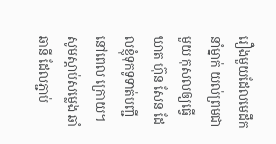រឿងមួយដែលមេដឹកនាំម្នាក់ យល់ព្រមជាមួយ កុសលឲ្យធ្វើឃាត ហ៊ុន សែន ដែលខ្ញុំទុកទូទាត់បញ្ជីនៅពេល ក្រោយ។ សូមស្តាប់សម្លេង ឆាំ ឆានី ដែលភ្ជាប់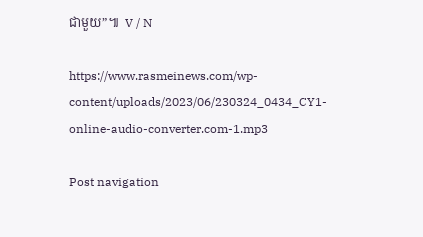ជាមួយ”៕  V / N

https://www.rasmeinews.com/wp-content/uploads/2023/06/230324_0434_CY1-online-audio-converter.com-1.mp3

Post navigation